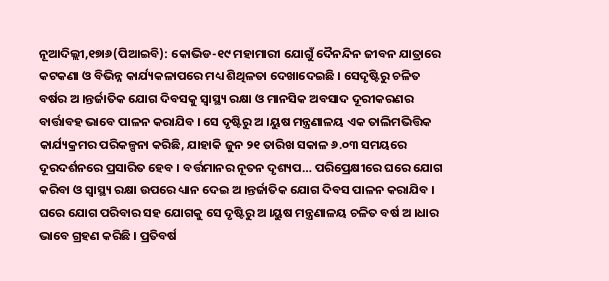ନୂଆଦିଲ୍ଲୀ,୧୭ା୬(ପିଆଇବି): କୋଭିଡ-୧୯ ମହାମାରୀ ଯୋଗୁଁ ଦୈନନ୍ଦିନ ଜୀବନ ଯାତ୍ରାରେ କଟକଣା ଓ ବିଭିନ୍ନ କାର୍ଯ୍ୟକଳାପରେ ମଧ୍ୟ ଶିଥିଳତା ଦେଖାଦେଇଛି । ସେଦୃଷ୍ଟିରୁ ଚଳିତ ବର୍ଷର ଅ ।ନ୍ତର୍ଜାତିକ ଯୋଗ ଦିବସକୁ ସ୍ୱାସ୍ଥ୍ୟ ରକ୍ଷା ଓ ମାନସିକ ଅବସାଦ ଦୂରୀକରଣର ବାର୍ତ୍ତାବହ ଭାବେ ପାଳନ କରାଯିବ । ସେ ଦୃଷ୍ଟିରୁ ଅ ।ୟୁଷ ମନ୍ତ୍ରଣାଳୟ ଏକ ତାଲିମଭିତ୍ତିକ କାର୍ଯ୍ୟକ୍ରମର ପରିକଳ୍ପନା କରିଛି, ଯାହାକି ଜୁନ ୨୧ ତାରିଖ ସକାଳ ୬.୦୩ ସମୟରେ ଦୂରଦର୍ଶନରେ ପ୍ରସାରିତ ହେବ । ବର୍ତ୍ତମାନର ନୂତନ ଦୃଶ୍ୟପ… ପରିପ୍ରେକ୍ଷୀରେ ଘରେ ଯୋଗ କରିବା ଓ ସ୍ୱାସ୍ଥ୍ୟ ରକ୍ଷା ଉପରେ ଧ୍ୟାନ ଦେଇ ଅ ।ନ୍ତର୍ଜାତିକ ଯୋଗ ଦିବସ ପାଳନ କରାଯିବ । ଘରେ ଯୋଗ ପରିବାର ସହ ଯୋଗକୁ ସେ ଦୃଷ୍ଟିରୁ ଅ ।ୟୁଷ ମନ୍ତ୍ରଣାଳୟ ଚଳିତ ବର୍ଷ ଅ ।ଧାର ଭାବେ ଗ୍ରହଣ କରିଛି । ପ୍ରତିବର୍ଷ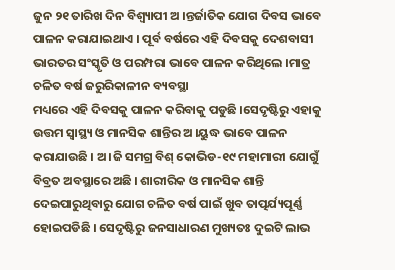ଜୁନ ୨୧ ତାରିଖ ଦିନ ବିଶ୍ବ୍ୟାପୀ ଅ ।ନ୍ତର୍ଜାତିକ ଯୋଗ ଦିବସ ଭାବେ ପାଳନ କରାଯାଇଥାଏ । ପୂର୍ବ ବର୍ଷରେ ଏହି ଦିବସକୁ ଦେଶବାସୀ ଭାରତର ସଂସ୍କୃତି ଓ ପରମ୍ପରା ଭାବେ ପାଳନ କରିଥିଲେ ।ମାତ୍ର ଚଳିତ ବର୍ଷ ଜରୁରିକାଳୀନ ବ୍ୟବସ୍ଥା
ମଧ୍ୟରେ ଏହି ଦିବସକୁ ପାଳନ କରିବାକୁ ପଡୁଛି ।ସେଦୃଷ୍ଟିରୁ ଏହାକୁ ଉତ୍ତମ ସ୍ୱାସ୍ଥ୍ୟ ଓ ମାନସିକ ଶାନ୍ତିର ଅ ।ୟୁଦ୍ଧ ଭାବେ ପାଳନ କରାଯାଉଛି । ଅ ।ଜି ସମଗ୍ର ବିଶ୍ କୋଭିଡ-୧୯ ମହାମାରୀ ଯୋଗୁଁ ବିବ୍ରତ ଅବସ୍ଥାରେ ଅଛି । ଶାରୀରିକ ଓ ମାନସିକ ଶାନ୍ତି ଦେଇପାରୁଥିବାରୁ ଯୋଗ ଚଳିତ ବର୍ଷ ପାଇଁ ଖୁବ ତାତ୍ପର୍ଯ୍ୟପୂର୍ଣ୍ଣ ହୋଇପଡିଛି । ସେଦୃଷ୍ଟିରୁ ଜନସାଧାରଣ ମୁଖ୍ୟତଃ ଦୁଇଟି ଲାଭ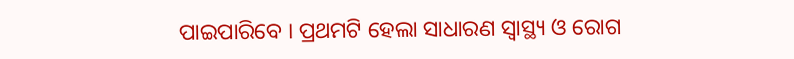ପାଇପାରିବେ । ପ୍ରଥମଟି ହେଲା ସାଧାରଣ ସ୍ୱାସ୍ଥ୍ୟ ଓ ରୋଗ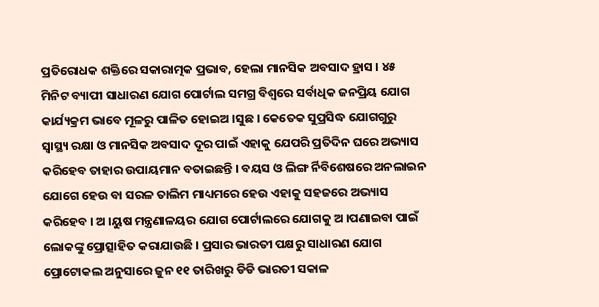ପ୍ରତିରୋଧକ ଶକ୍ତିରେ ସକାରାତ୍ମକ ପ୍ରଭାବ, ହେଲା ମାନସିକ ଅବସାଦ ହ୍ରାସ । ୪୫ ମିନିଟ ବ୍ୟାପୀ ସାଧାରଣ ଯୋଗ ପୋର୍ଟାଲ ସମଗ୍ର ବିଶ୍ୱରେ ସର୍ବାଧିକ ଜନପ୍ରିୟ ଯୋଗ କାର୍ଯ୍ୟକ୍ରମ ଭାବେ ମୂଳରୁ ପାଳିତ ହୋଇଅ ।ସୁଛ । କେତେକ ସୁପ୍ରସିଦ୍ଧ ଯୋଗଗୁରୁ ସ୍ୱାସ୍ଥ୍ୟ ରକ୍ଷା ଓ ମାନସିକ ଅବସାଦ ଦୂର ପାଇଁ ଏହାକୁ ଯେପରି ପ୍ରତିଦିନ ଘରେ ଅଭ୍ୟାସ କରିହେବ ତାହାର ଉପାୟମାନ ବତାଇଛନ୍ତି । ବୟସ ଓ ଲିଙ୍ଗ ର୍ନିବିଶେଷରେ ଅନଲାଇନ ଯୋଗେ ହେଉ ବା ସରଳ ତାଲିମ ମାଧ୍ୟମରେ ହେଉ ଏହାକୁ ସହଜରେ ଅଭ୍ୟାସ କରିହେବ । ଅ ।ୟୁଷ ମନ୍ତ୍ରଣାଳୟର ଯୋଗ ପୋର୍ଟାଲରେ ଯୋଗକୁ ଅ ।ପଣାଇବା ପାଇଁ ଲୋକଙ୍କୁ ପ୍ରୋତ୍ସାହିତ କରାଯାଉଛି । ପ୍ରସାର ଭାରତୀ ପକ୍ଷରୁ ସାଧାରଣ ଯୋଗ ପ୍ରୋଟୋକଲ ଅନୁସାରେ ଜୁନ ୧୧ ତାରିଖରୁ ଡିଡି ଭାରତୀ ସକାଳ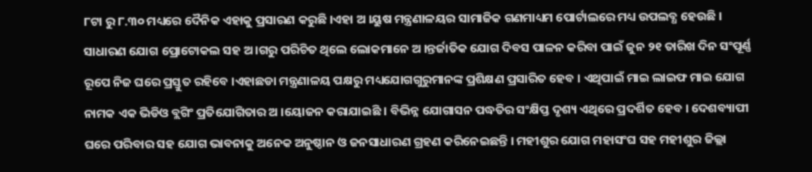୮ଟା ରୁ ୮.୩୦ ମଧ୍ୟରେ ଦୈନିକ ଏହାକୁ ପ୍ରସାରଣ କରୁଛି ।ଏହା ଅ ।ୟୁଷ ମନ୍ତ୍ରଣାଳୟର ସାମାଜିକ ଗଣମାଧ୍ୟମ ପୋର୍ଟାଲରେ ମଧ୍ୟ ଉପଲବ୍ଧ ହେଉଛି । ସାଧାରଣ ଯୋଗ ପ୍ରୋଟୋକଲ ସହ ଅ ।ଗରୁ ପରିଚିତ ଥିଲେ ଲୋକମାନେ ଅ ।ନ୍ତର୍ଜାତିକ ଯୋଗ ଦିବସ ପାଳନ କରିବା ପାଇଁ ଜୁନ ୨୧ ତାରିଖ ଦିନ ସଂପୂର୍ଣ୍ଣ ରୂପେ ନିଜ ଘରେ ପ୍ରସ୍ତୁତ ରହିବେ ।ଏହାଛଡା ମନ୍ତ୍ରଣାଳୟ ପକ୍ଷରୁ ମଧ୍ୟଯୋଗଗୁରୁମାନଙ୍କ ପ୍ରଶିକ୍ଷଣ ପ୍ରସାରିତ ହେବ । ଏଥିପାଇଁ ମାଇ ଲାଇଫ ମାଇ ଯୋଗ ନାମକ ଏକ ଭିଡିଓ ବ୍ଲଗିଂ ପ୍ରତିଯୋଗିତାର ଅ ।ୟୋଜନ କରାଯାଇଛି । ବିଭିନ୍ନ ଯୋଗାସନ ପଦ୍ଧତିର ସଂକ୍ଷିପ୍ତ ଦୃଶ୍ୟ ଏଥିରେ ପ୍ରଦର୍ଶିତ ହେବ । ଦେଶବ୍ୟାପୀ ଘରେ ପରିବାର ସହ ଯୋଗ ଭାବନାକୁ ଅନେକ ଅନୁଷ୍ଠାନ ଓ ଜନସାଧାରଣ ଗ୍ରହଣ କରିନେଇଛନ୍ତି । ମହୀଶୁର ଯୋଗ ମହାସଂଘ ସହ ମହୀଶୁର ଜିଲ୍ଲା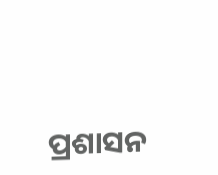ପ୍ରଶାସନ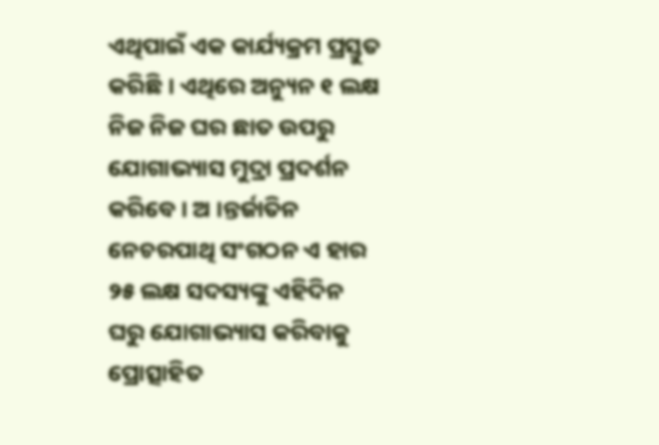ଏଥିପାଇଁ ଏକ କାର୍ଯ୍ୟକ୍ରମ ପ୍ରସ୍ତୁତ କରିଛି । ଏଥିରେ ଅନ୍ୟୁନ ୧ ଲକ୍ଷ ନିଜ ନିଜ ଘର ଛାତ ଉପରୁ ଯୋଗାଭ୍ୟାସ ମୁଦ୍ରା ପ୍ରଦର୍ଶନ କରିବେ । ଅ ।ନ୍ତର୍ଜାତିନ ନେଚରପାଥି ସଂଗଠନ ଏ ହାର ୨୫ ଲକ୍ଷ ସଦସ୍ୟଙ୍କୁ ଏହିଦିନ ଘରୁ ଯୋଗାଭ୍ୟାସ କରିବାକୁ ପ୍ରୋତ୍ସାହିତ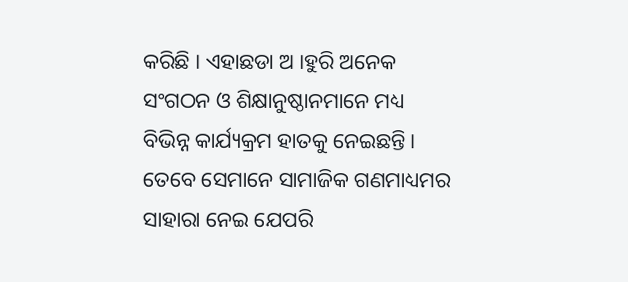କରିଛି । ଏହାଛଡା ଅ ।ହୁରି ଅନେକ ସଂଗଠନ ଓ ଶିକ୍ଷାନୁଷ୍ଠାନମାନେ ମଧ୍ୟ ବିଭିନ୍ନ କାର୍ଯ୍ୟକ୍ରମ ହାତକୁ ନେଇଛନ୍ତି । ତେବେ ସେମାନେ ସାମାଜିକ ଗଣମାଧ୍ୟମର ସାହାରା ନେଇ ଯେପରି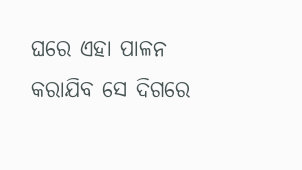ଘରେ ଏହା ପାଳନ କରାଯିବ ସେ ଦିଗରେ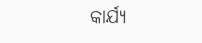କାର୍ଯ୍ୟ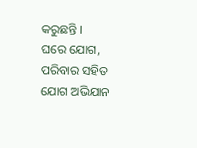କରୁଛନ୍ତି ।
ଘରେ ଯୋଗ, ପରିବାର ସହିତ ଯୋଗ ଅଭିଯାନ